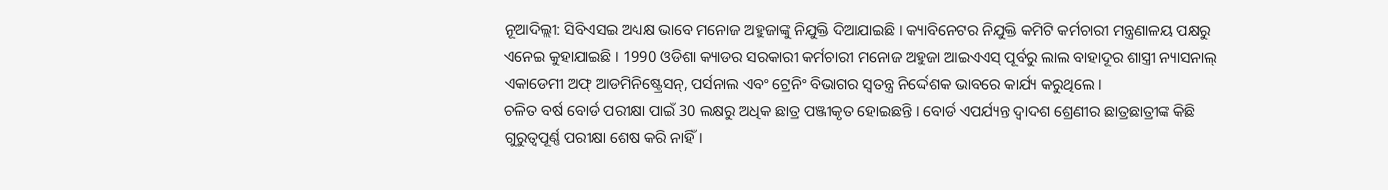ନୂଆଦିଲ୍ଲୀ: ସିବିଏସଇ ଅଧ୍ୟକ୍ଷ ଭାବେ ମନୋଜ ଅହୁଜାଙ୍କୁ ନିଯୁକ୍ତି ଦିଆଯାଇଛି । କ୍ୟାବିନେଟର ନିଯୁକ୍ତି କମିଟି କର୍ମଚାରୀ ମନ୍ତ୍ରଣାଳୟ ପକ୍ଷରୁ ଏନେଇ କୁହାଯାଇଛି । 1990 ଓଡିଶା କ୍ୟାଡର ସରକାରୀ କର୍ମଚାରୀ ମନୋଜ ଅହୁଜା ଆଇଏଏସ୍ ପୂର୍ବରୁ ଲାଲ ବାହାଦୂର ଶାସ୍ତ୍ରୀ ନ୍ୟାସନାଲ୍ ଏକାଡେମୀ ଅଫ୍ ଆଡମିନିଷ୍ଟ୍ରେସନ୍, ପର୍ସନାଲ ଏବଂ ଟ୍ରେନିଂ ବିଭାଗର ସ୍ୱତନ୍ତ୍ର ନିର୍ଦ୍ଦେଶକ ଭାବରେ କାର୍ଯ୍ୟ କରୁଥିଲେ ।
ଚଳିତ ବର୍ଷ ବୋର୍ଡ ପରୀକ୍ଷା ପାଇଁ 30 ଲକ୍ଷରୁ ଅଧିକ ଛାତ୍ର ପଞ୍ଜୀକୃତ ହୋଇଛନ୍ତି । ବୋର୍ଡ ଏପର୍ଯ୍ୟନ୍ତ ଦ୍ୱାଦଶ ଶ୍ରେଣୀର ଛାତ୍ରଛାତ୍ରୀଙ୍କ କିଛି ଗୁରୁତ୍ୱପୂର୍ଣ୍ଣ ପରୀକ୍ଷା ଶେଷ କରି ନାହିଁ।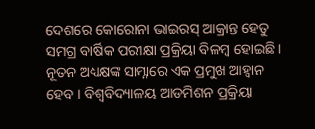ଦେଶରେ କୋରୋନା ଭାଇରସ୍ ଆକ୍ରାନ୍ତ ହେତୁ ସମଗ୍ର ବାର୍ଷିକ ପରୀକ୍ଷା ପ୍ରକ୍ରିୟା ବିଳମ୍ବ ହୋଇଛି। ନୂତନ ଅଧ୍ୟକ୍ଷଙ୍କ ସାମ୍ନାରେ ଏକ ପ୍ରମୁଖ ଆହ୍ବାନ ହେବ । ବିଶ୍ୱବିଦ୍ୟାଳୟ ଆଡମିଶନ ପ୍ରକ୍ରିୟା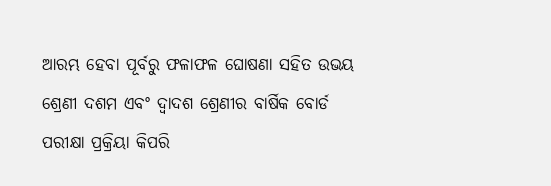ଆରମ୍ଭ ହେବା ପୂର୍ବରୁ ଫଳାଫଳ ଘୋଷଣା ସହିତ ଉଭୟ ଶ୍ରେଣୀ ଦଶମ ଏବଂ ଦ୍ୱାଦଶ ଶ୍ରେଣୀର ବାର୍ଷିକ ବୋର୍ଡ ପରୀକ୍ଷା ପ୍ରକ୍ରିୟା କିପରି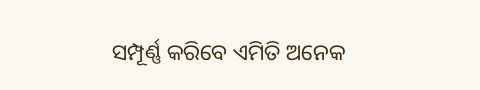ସମ୍ପୂର୍ଣ୍ଣ କରିବେ ଏମିତି ଅନେକ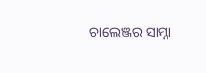ଚାଲେଞ୍ଜର ସାମ୍ନା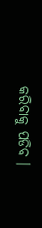କରିବାକୁ ପଡିବ ।